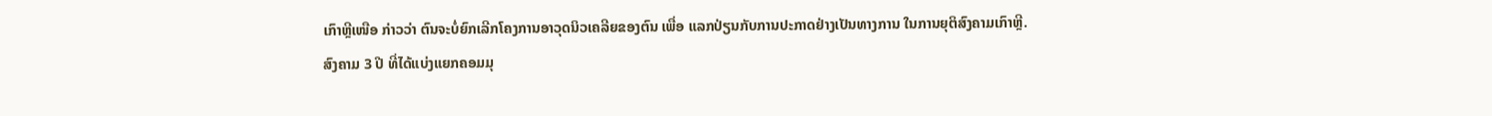ເກົາຫຼີເໜືອ ກ່າວວ່າ ຕົນຈະບໍ່ຍົກເລີກໂຄງການອາວຸດນິວເຄລີຍຂອງຕົນ ເພື່ອ ແລກປ່ຽນກັບການປະກາດຢ່າງເປັນທາງການ ໃນການຍຸຕິສົງຄາມເກົາຫຼີ.
ສົງຄາມ 3 ປີ ທີ່ໄດ້ແບ່ງແຍກຄອມມຸ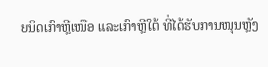ຍນິດເກົາຫຼີເໜືອ ແລະເກົາຫຼີໃຕ້ ທີ່ໄດ້ຮັບການໜຸນຫຼັງ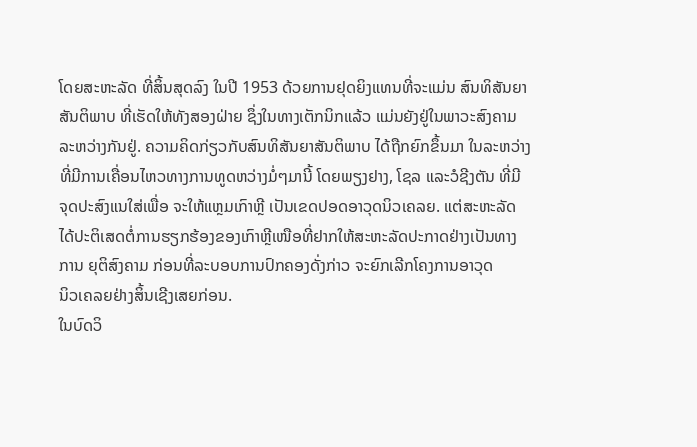ໂດຍສະຫະລັດ ທີ່ສິ້ນສຸດລົງ ໃນປີ 1953 ດ້ວຍການຢຸດຍິງແທນທີ່ຈະແມ່ນ ສົນທິສັນຍາ
ສັນຕິພາບ ທີ່ເຮັດໃຫ້ທັງສອງຝ່າຍ ຊຶ່ງໃນທາງເຕັກນິກແລ້ວ ແມ່ນຍັງຢູ່ໃນພາວະສົງຄາມ
ລະຫວ່າງກັນຢູ່. ຄວາມຄິດກ່ຽວກັບສົນທິສັນຍາສັນຕິພາບ ໄດ້ຖືກຍົກຂຶ້ນມາ ໃນລະຫວ່າງ
ທີ່ມີການເຄື່ອນໄຫວທາງການທູດຫວ່າງມໍ່ໆມານີ້ ໂດຍພຽງຢາງ, ໂຊລ ແລະວໍຊີງຕັນ ທີ່ມີ
ຈຸດປະສົງແນໃສ່ເພື່ອ ຈະໃຫ້ແຫຼມເກົາຫຼີ ເປັນເຂດປອດອາວຸດນິວເຄລຍ. ແຕ່ສະຫະລັດ
ໄດ້ປະຕິເສດຕໍ່ການຮຽກຮ້ອງຂອງເກົາຫຼີເໜືອທີ່ຢາກໃຫ້ສະຫະລັດປະກາດຢ່າງເປັນທາງ
ການ ຍຸຕິສົງຄາມ ກ່ອນທີ່ລະບອບການປົກຄອງດັ່ງກ່າວ ຈະຍົກເລີກໂຄງການອາວຸດ
ນິວເຄລຍຢ່າງສິ້ນເຊີງເສຍກ່ອນ.
ໃນບົດວິ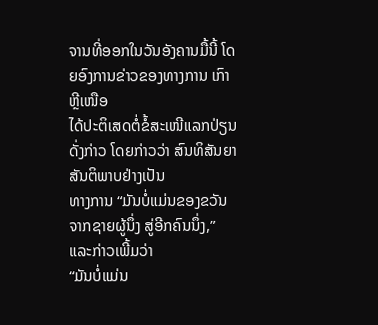ຈານທີ່ອອກໃນວັນອັງຄານມື້ນີ້ ໂດຍອົງການຂ່າວຂອງທາງການ ເກົາຫຼີເໜືອ
ໄດ້ປະຕິເສດຕໍ່ຂໍ້ສະເໜີແລກປ່ຽນດັ່ງກ່າວ ໂດຍກ່າວວ່າ ສົນທິສັນຍາສັນຕິພາບຢ່າງເປັນ
ທາງການ “ມັນບໍ່ແມ່ນຂອງຂວັນຈາກຊາຍຜູ້ນຶ່ງ ສູ່ອີກຄົນນຶ່ງ,” ແລະກ່າວເພີ້ມວ່າ
“ມັນບໍ່ແມ່ນ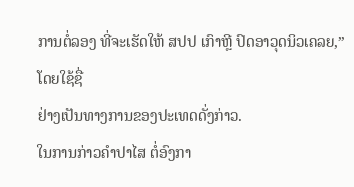ການຕໍ່ລອງ ທີ່ຈະເຮັດໃຫ້ ສປປ ເກົາຫຼີ ປົດອາວຸດນິວເຄລຍ,” ໂດຍໃຊ້ຊື່
ຢ່າງເປັນທາງການຂອງປະເທດດັ່ງກ່າວ.
ໃນການກ່າວຄຳປາໄສ ຕໍ່ອົງກາ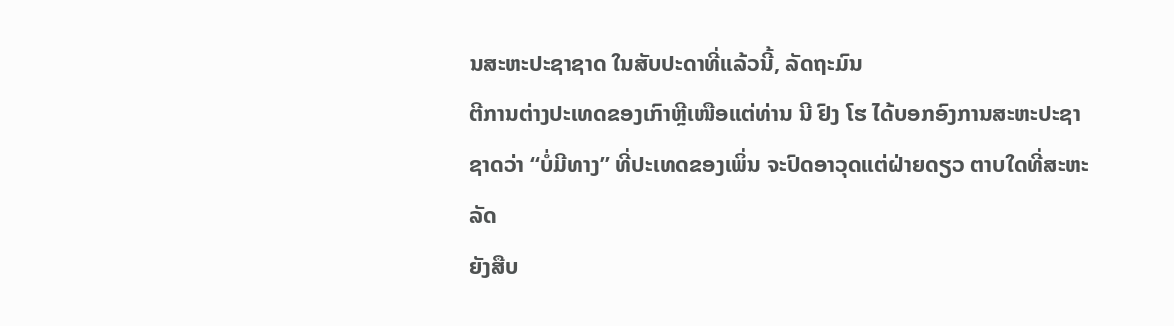ນສະຫະປະຊາຊາດ ໃນສັບປະດາທີ່ແລ້ວນີ້, ລັດຖະມົນ
ຕີການຕ່າງປະເທດຂອງເກົາຫຼີເໜືອແຕ່ທ່ານ ນີ ຢົງ ໂຮ ໄດ້ບອກອົງການສະຫະປະຊາ
ຊາດວ່າ “ບໍ່ມີທາງ” ທີ່ປະເທດຂອງເພິ່ນ ຈະປົດອາວຸດແຕ່ຝ່າຍດຽວ ຕາບໃດທີ່ສະຫະລັດ
ຍັງສືບ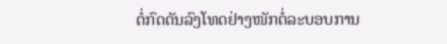ຕໍ່ກົດດັນລົງໂທດຢ່າງໜັກຕໍ່ລະບອບການ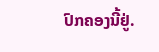ປົກຄອງນີ້ຢູ່.